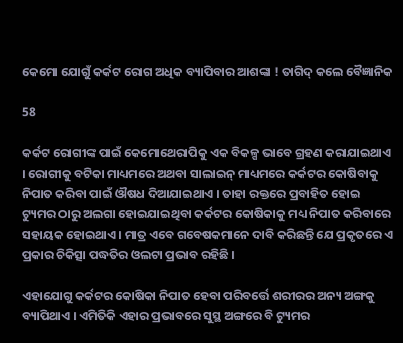କେମୋ ଯୋଗୁଁ କର୍କଟ ରୋଗ ଅଧିକ ବ୍ୟାପିବାର ଆଶଙ୍କା ! ତାଗିଦ୍ କଲେ ବୈଜ୍ଞାନିକ

58

କର୍କଟ ରୋଗୀଙ୍କ ପାଇଁ କେମୋଥେରାପିକୁ ଏକ ବିକଳ୍ପ ଭାବେ ଗ୍ରହଣ କରାଯାଇଥାଏ । ରୋଗୀକୁ ବଟିକା ମାଧ୍ୟମରେ ଅଥବା ସାଲାଇନ୍ ମାଧ୍ୟମରେ କର୍କଟର କୋଷିବାକୁ ନିପାତ କରିବା ପାଇଁ ଔଷଧ ଦିଆଯାଇଥାଏ । ତାହା ରକ୍ତରେ ପ୍ରବାହିତ ହୋଇ ଟ୍ୟୁମର ଠାରୁ ଅଲଗା ହୋଇଯାଇଥିବା କର୍କଟର କୋଷିକାକୁ ମଧ୍ୟ ନିପାତ କରିବାରେ ସହାୟକ ହୋଇଥାଏ । ମାତ୍ର ଏବେ ଗବେଷକମାନେ ଦାବି କରିଛନ୍ତି ଯେ ପ୍ରକୃତରେ ଏ ପ୍ରକାର ଚିକିତ୍ସା ପଦ୍ଧତିର ଓଲଟା ପ୍ରଭାବ ରହିଛି ।

ଏହାଯୋଗୁ କର୍କଟର କୋଷିକା ନିପାତ ହେବା ପରିବର୍ତ୍ତେ ଶରୀରର ଅନ୍ୟ ଅଙ୍ଗକୁ ବ୍ୟାପିଥାଏ । ଏମିତିକି ଏହାର ପ୍ରଭାବରେ ସୁସ୍ଥ ଅଙ୍ଗରେ ବି ଟ୍ୟୁମର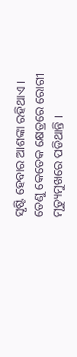ସୃଷ୍ଟି ହେବାର ଆଶଙ୍କା ରହିଥାଏ । ତେଣୁ କେତେକ କ୍ଷେତ୍ରରେ ରୋଗୀ ମୃତ୍ୟୁମୁଖରେ ପଡିଥାନ୍ତି ।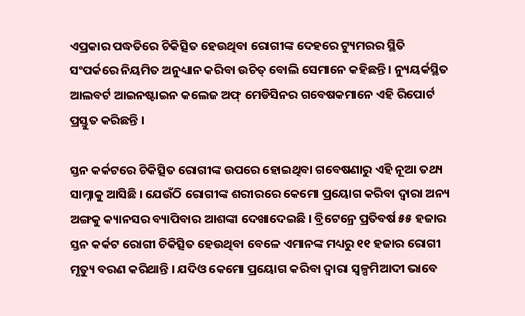ଏପ୍ରକାର ପଦ୍ଧତିରେ ଚିକିତ୍ସିତ ହେଉଥିବା ରୋଗୀଙ୍କ ଦେହରେ ଟ୍ୟୁମରର ସ୍ଥିତି ସଂପର୍କରେ ନିୟମିତ ଅନୁଧ୍ୟାନ କରିବା ଉଚିତ୍ ବୋଲି ସେମାନେ କହିଛନ୍ତି । ନ୍ୟୁୟର୍କସ୍ଥିତ ଆଲବର୍ଟ ଆଇନଷ୍ଟାଇନ କଲେଜ ଅଫ୍ ମେଡିସିନର ଗବେଷକମାନେ ଏହି ରିପୋର୍ଟ ପ୍ରସ୍ତୁତ କରିଛନ୍ତି ।

ସ୍ତନ କର୍କଟରେ ଚିକିତ୍ସିତ ରୋଗୀଙ୍କ ଉପରେ ହୋଇଥିବା ଗବେଷଣାରୁ ଏହି ନୂଆ ତଥ୍ୟ ସାମ୍ନାକୁ ଆସିଛି । ଯେଉଁଠି ରୋଗୀଙ୍କ ଶରୀରରେ କେମୋ ପ୍ରୟୋଗ କରିବା ଦ୍ୱାରା ଅନ୍ୟ ଅଙ୍ଗକୁ କ୍ୟାନସର ବ୍ୟାପିବାର ଆଶଙ୍କା ଦେଖାଦେଇଛି । ବ୍ରିଟେନ୍ରେ ପ୍ରତିବର୍ଷ ୫୫ ହଜାର ସ୍ତନ କର୍କଟ ରୋଗୀ ଚିକିତ୍ସିତ ହେଉଥିବା ବେଳେ ଏମାନଙ୍କ ମଧ୍ୟରୁ ୧୧ ହଜାର ରୋଗୀ ମୃତ୍ୟୁ ବରଣ କରିଥାନ୍ତି । ଯଦିଓ କେମୋ ପ୍ରୟୋଗ କରିବା ଦ୍ୱାରା ସ୍ୱଳ୍ପମିଆଦୀ ଭାବେ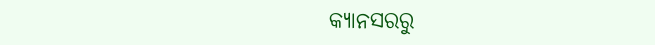କ୍ୟାନସରରୁ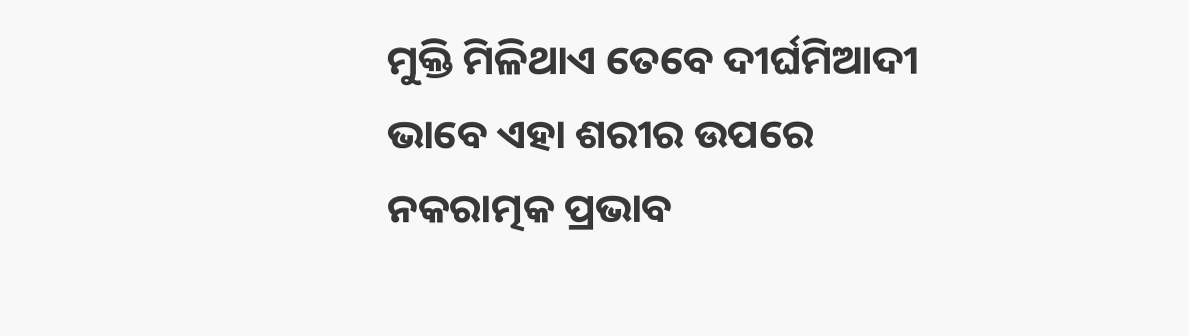ମୁକ୍ତି ମିଳିଥାଏ ତେବେ ଦୀର୍ଘମିଆଦୀ ଭାବେ ଏହା ଶରୀର ଉପରେ ନକରାତ୍ମକ ପ୍ରଭାବ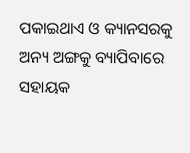ପକାଇଥାଏ ଓ କ୍ୟାନସରକୁ ଅନ୍ୟ ଅଙ୍ଗକୁ ବ୍ୟାପିବାରେ ସହାୟକ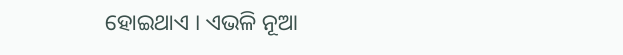ହୋଇଥାଏ । ଏଭଳି ନୂଆ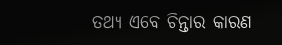ତଥ୍ୟ ଏବେ ଚିନ୍ତାର କାରଣ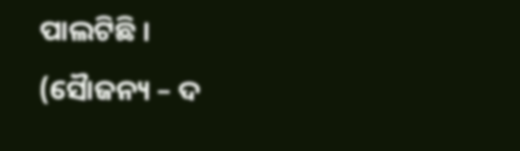ପାଲଟିଛି ।
(ସୈାଜନ୍ୟ – ଦ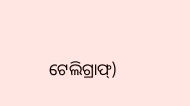ଟେଲିଗ୍ରାଫ୍)